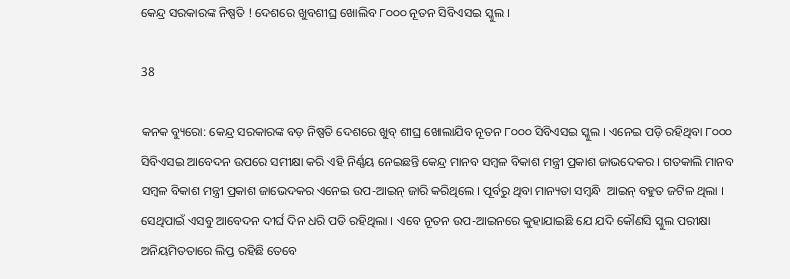କେନ୍ଦ୍ର ସରକାରଙ୍କ ନିଷ୍ପତି ! ଦେଶରେ ଖୁବଶୀଘ୍ର ଖୋଲିବ ୮୦୦୦ ନୂତନ ସିବିଏସଇ ସ୍କୁଲ ।

38

କନକ ବ୍ୟୁରୋ: କେନ୍ଦ୍ର ସରକାରଙ୍କ ବଡ଼ ନିଷ୍ପତି ଦେଶରେ ଖୁବ୍ ଶୀଘ୍ର ଖୋଲାଯିବ ନୂତନ ୮୦୦୦ ସିବିଏସଇ ସ୍କୁଲ । ଏନେଇ ପଡ଼ି ରହିଥିବା ୮୦୦୦ ସିବିଏସଇ ଆବେଦନ ଉପରେ ସମୀକ୍ଷା କରି ଏହି ନିର୍ଣ୍ଣୟ ନେଇଛନ୍ତି କେନ୍ଦ୍ର ମାନବ ସମ୍ବଳ ବିକାଶ ମନ୍ତ୍ରୀ ପ୍ରକାଶ ଜାଭଦେକର । ଗତକାଲି ମାନବ ସମ୍ବଳ ବିକାଶ ମନ୍ତ୍ରୀ ପ୍ରକାଶ ଜାଭେଦକର ଏନେଇ ଉପ-ଆଇନ୍ ଜାରି କରିଥିଲେ । ପୂର୍ବରୁ ଥିବା ମାନ୍ୟତା ସମ୍ବନ୍ଧି  ଆଇନ୍ ବହୁତ ଜଟିଳ ଥିଲା । ସେଥିପାଇଁ ଏସବୁ ଆବେଦନ ଦୀର୍ଘ ଦିନ ଧରି ପଡି ରହିଥିଲା । ଏବେ ନୂତନ ଉପ-ଆଇନରେ କୁହାଯାଇଛି ଯେ ଯଦି କୌଣସି ସ୍କୁଲ ପରୀକ୍ଷା ଅନିୟମିତତାରେ ଲିପ୍ତ ରହିଛି ତେବେ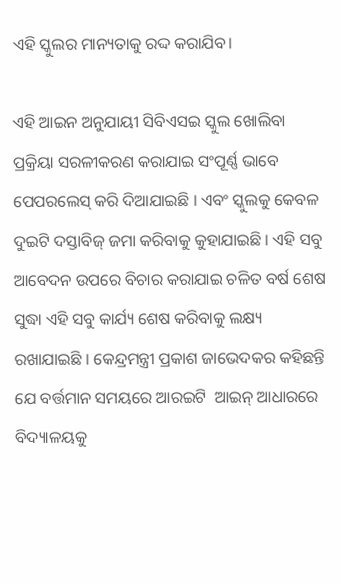ଏହି ସ୍କୁଲର ମାନ୍ୟତାକୁ ରଦ୍ଦ କରାଯିବ।

ଏହି ଆଇନ ଅନୁଯାୟୀ ସିବିଏସଇ ସ୍କୁଲ ଖୋଲିବା ପ୍ରକ୍ରିୟା ସରଳୀକରଣ କରାଯାଇ ସଂପୂର୍ଣ୍ଣ ଭାବେ ପେପରଲେସ୍ କରି ଦିଆଯାଇଛି । ଏବଂ ସ୍କୁଲକୁ କେବଳ ଦୁଇଟି ଦସ୍ତାବିଜ୍ ଜମା କରିବାକୁ କୁହାଯାଇଛି । ଏହି ସବୁ ଆବେଦନ ଉପରେ ବିଚାର କରାଯାଇ ଚଳିତ ବର୍ଷ ଶେଷ ସୁଦ୍ଧା ଏହି ସବୁ କାର୍ଯ୍ୟ ଶେଷ କରିବାକୁ ଲକ୍ଷ୍ୟ ରଖାଯାଇଛି । କେନ୍ଦ୍ରମନ୍ତ୍ରୀ ପ୍ରକାଶ ଜାଭେଦକର କହିଛନ୍ତି ଯେ ବର୍ତ୍ତମାନ ସମୟରେ ଆରଇଟି  ଆଇନ୍ ଆଧାରରେ ବିଦ୍ୟାଳୟକୁ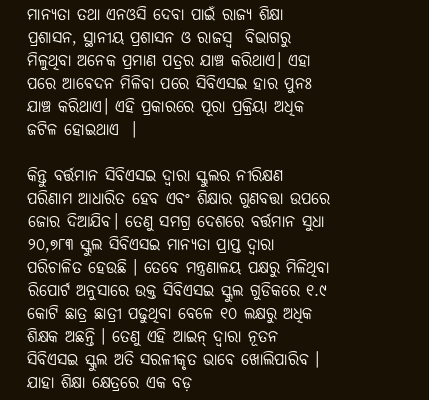ମାନ୍ୟତା ତଥା ଏନଓସି ଦେବା ପାଇଁ ରାଜ୍ୟ ଶିକ୍ଷା ପ୍ରଶାସନ, ସ୍ଥାନୀୟ ପ୍ରଶାସନ ଓ ରାଜସ୍ଵ  ବିଭାଗରୁ ମିଳୁଥିବା ଅନେକ ପ୍ରମାଣ ପତ୍ରର ଯାଞ୍ଚ କରିଥାଏ। ଏହା ପରେ ଆବେଦନ ମିଳିବା ପରେ ସିବିଏସଇ ହାର ପୁନଃ ଯାଞ୍ଚ କରିଥାଏ। ଏହି ପ୍ରକାରରେ ପୂରା ପ୍ରକ୍ରିୟା ଅଧିକ ଜଟିଳ ହୋଇଥାଏ  ।

କିନ୍ତୁ ବର୍ତ୍ତମାନ ସିବିଏସଇ ଦ୍ଵାରା ସ୍କୁଲର ନୀରିକ୍ଷଣ ପରିଣାମ ଆଧାରିତ ହେବ ଏବଂ ଶିକ୍ଷାର ଗୁଣବତ୍ତା ଉପରେ ଜୋର ଦିଆଯିବ। ତେଣୁ ସମଗ୍ର ଦେଶରେ ବର୍ତ୍ତମାନ ସୁଧା ୨୦,୭୮୩ ସ୍କୁଲ ସିବିଏସଇ ମାନ୍ୟତା ପ୍ରାପ୍ତ ଦ୍ୱାରା ପରିଚାଳିତ ହେଉଛି । ତେବେ ମନ୍ତ୍ରଣାଳୟ ପକ୍ଷରୁ ମିଳିଥିବା ରିପୋର୍ଟ ଅନୁସାରେ ଉକ୍ତ ସିବିଏସଇ ସ୍କୁଲ ଗୁଡିକରେ ୧.୯ କୋଟି ଛାତ୍ର ଛାତ୍ରୀ ପଢୁଥିବା ବେଳେ ୧୦ ଲକ୍ଷରୁ ଅଧିକ ଶିକ୍ଷକ ଅଛନ୍ତି । ତେଣୁ ଏହି ଆଇନ୍ ଦ୍ୱାରା ନୂତନ ସିବିଏସଇ ସ୍କୁଲ ଅତି ସରଳୀକୃତ ଭାବେ ଖୋଲିପାରିବ । ଯାହା ଶିକ୍ଷା କ୍ଷେତ୍ରରେ ଏକ ବଡ଼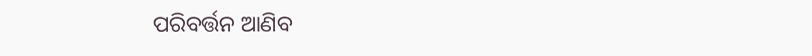ପରିବର୍ତ୍ତନ ଆଣିବ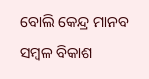ବୋଲି କେନ୍ଦ୍ର ମାନବ ସମ୍ବଳ ବିକାଶ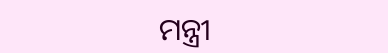ମନ୍ତ୍ରୀ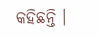କହିଛନ୍ତି ।